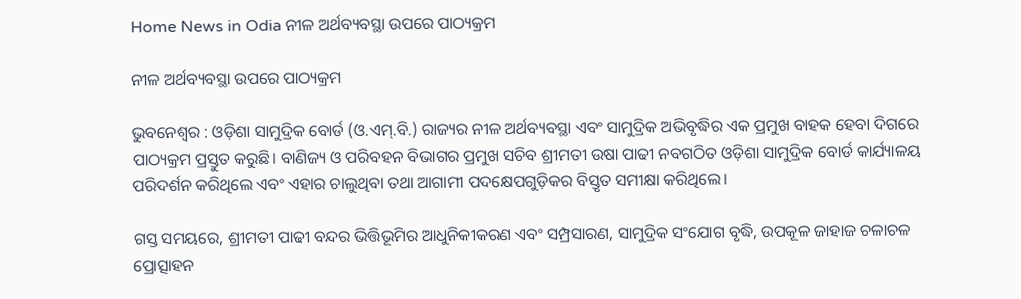Home News in Odia ନୀଳ ଅର୍ଥବ୍ୟବସ୍ଥା ଉପରେ ପାଠ୍ୟକ୍ରମ

ନୀଳ ଅର୍ଥବ୍ୟବସ୍ଥା ଉପରେ ପାଠ୍ୟକ୍ରମ

ଭୁବନେଶ୍ୱର : ଓଡ଼ିଶା ସାମୁଦ୍ରିକ ବୋର୍ଡ (ଓ.ଏମ୍.ବି.) ରାଜ୍ୟର ନୀଳ ଅର୍ଥବ୍ୟବସ୍ଥା ଏବଂ ସାମୁଦ୍ରିକ ଅଭିବୃଦ୍ଧିର ଏକ ପ୍ରମୁଖ ବାହକ ହେବା ଦିଗରେ ପାଠ୍ୟକ୍ରମ ପ୍ରସ୍ତୁତ କରୁଛି। ବାଣିଜ୍ୟ ଓ ପରିବହନ ବିଭାଗର ପ୍ରମୁଖ ସଚିବ ଶ୍ରୀମତୀ ଉଷା ପାଢୀ ନବଗଠିତ ଓଡ଼ିଶା ସାମୁଦ୍ରିକ ବୋର୍ଡ କାର୍ଯ୍ୟାଳୟ ପରିଦର୍ଶନ କରିଥିଲେ ଏବଂ ଏହାର ଚାଲୁଥିବା ତଥା ଆଗାମୀ ପଦକ୍ଷେପଗୁଡ଼ିକର ବିସ୍ତୃତ ସମୀକ୍ଷା କରିଥିଲେ।

ଗସ୍ତ ସମୟରେ, ଶ୍ରୀମତୀ ପାଢୀ ବନ୍ଦର ଭିତ୍ତିଭୂମିର ଆଧୁନିକୀକରଣ ଏବଂ ସମ୍ପ୍ରସାରଣ, ସାମୁଦ୍ରିକ ସଂଯୋଗ ବୃଦ୍ଧି, ଉପକୂଳ ଜାହାଜ ଚଳାଚଳ ପ୍ରୋତ୍ସାହନ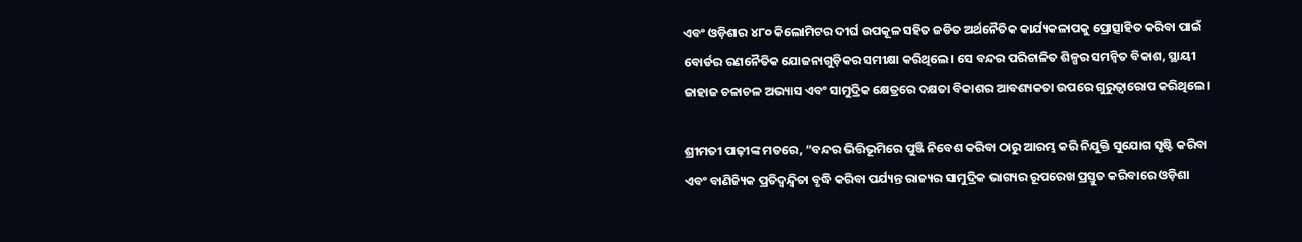ଏବଂ ଓଡ଼ିଶାର ୪୮୦ କିଲୋମିଟର ଦୀର୍ଘ ଉପକୂଳ ସହିତ ଜଡିତ ଅର୍ଥନୈତିକ କାର୍ଯ୍ୟକଳାପକୁ ପ୍ରୋତ୍ସାହିତ କରିବା ପାଇଁ ବୋର୍ଡର ରଣନୈତିକ ଯୋଜନାଗୁଡ଼ିକର ସମୀକ୍ଷା କରିଥିଲେ। ସେ ବନ୍ଦର ପରିଚାଳିତ ଶିଳ୍ପର ସମନ୍ୱିତ ବିକାଶ, ସ୍ଥାୟୀ ଜାହାଜ ଚଳାଚଳ ଅଭ୍ୟାସ ଏବଂ ସାମୁଦ୍ରିକ କ୍ଷେତ୍ରରେ ଦକ୍ଷତା ବିକାଶର ଆବଶ୍ୟକତା ଉପରେ ଗୁରୁତ୍ୱାରୋପ କରିଥିଲେ।

ଶ୍ରୀମତୀ ପାଢ଼ୀଙ୍କ ମତରେ, “ବନ୍ଦର ଭିତ୍ତିଭୂମିରେ ପୁଞ୍ଜି ନିବେଶ କରିବା ଠାରୁ ଆରମ୍ଭ କରି ନିଯୁକ୍ତି ସୁଯୋଗ ସୃଷ୍ଟି କରିବା ଏବଂ ବାଣିଜ୍ୟିକ ପ୍ରତିଦ୍ୱନ୍ଦ୍ୱିତା ବୃଦ୍ଧି କରିବା ପର୍ଯ୍ୟନ୍ତ ରାଜ୍ୟର ସାମୁଦ୍ରିକ ଭାଗ୍ୟର ରୂପରେଖ ପ୍ରସ୍ତୁତ କରିବାରେ ଓଡ଼ିଶା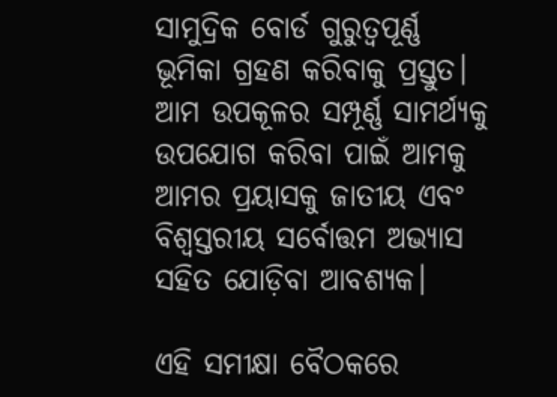ସାମୁଦ୍ରିକ ବୋର୍ଡ ଗୁରୁତ୍ୱପୂର୍ଣ୍ଣ ଭୂମିକା ଗ୍ରହଣ କରିବାକୁ ପ୍ରସ୍ତୁତ। ଆମ ଉପକୂଳର ସମ୍ପୂର୍ଣ୍ଣ ସାମର୍ଥ୍ୟକୁ ଉପଯୋଗ କରିବା ପାଇଁ ଆମକୁ ଆମର ପ୍ରୟାସକୁ ଜାତୀୟ ଏବଂ ବିଶ୍ୱସ୍ତରୀୟ ସର୍ବୋତ୍ତମ ଅଭ୍ୟାସ ସହିତ ଯୋଡ଼ିବା ଆବଶ୍ୟକ।

ଏହି ସମୀକ୍ଷା ବୈଠକରେ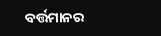ବର୍ତ୍ତମାନର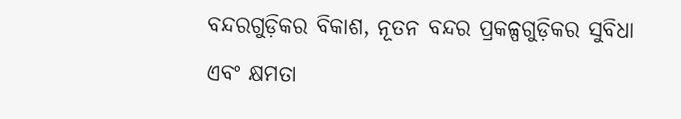ବନ୍ଦରଗୁଡ଼ିକର ବିକାଶ, ନୂତନ ବନ୍ଦର ପ୍ରକଳ୍ପଗୁଡ଼ିକର ସୁବିଧା ଏବଂ କ୍ଷମତା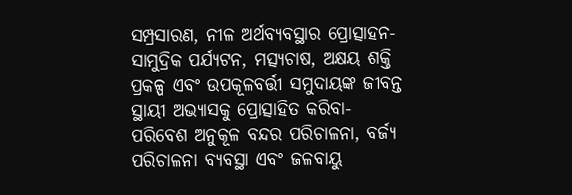ସମ୍ପ୍ରସାରଣ, ନୀଳ ଅର୍ଥବ୍ୟବସ୍ଥାର ପ୍ରୋତ୍ସାହନ-ସାମୁଦ୍ରିକ ପର୍ଯ୍ୟଟନ, ମତ୍ସ୍ୟଚାଷ, ଅକ୍ଷୟ ଶକ୍ତି ପ୍ରକଳ୍ପ ଏବଂ ଉପକୂଳବର୍ତ୍ତୀ ସମୁଦାୟଙ୍କ ଜୀବନ୍ତ ସ୍ଥାୟୀ ଅଭ୍ୟାସକୁ ପ୍ରୋତ୍ସାହିତ କରିବା-ପରିବେଶ ଅନୁକୂଳ ବନ୍ଦର ପରିଚାଳନା, ବର୍ଜ୍ୟ ପରିଚାଳନା ବ୍ୟବସ୍ଥା ଏବଂ ଜଳବାୟୁ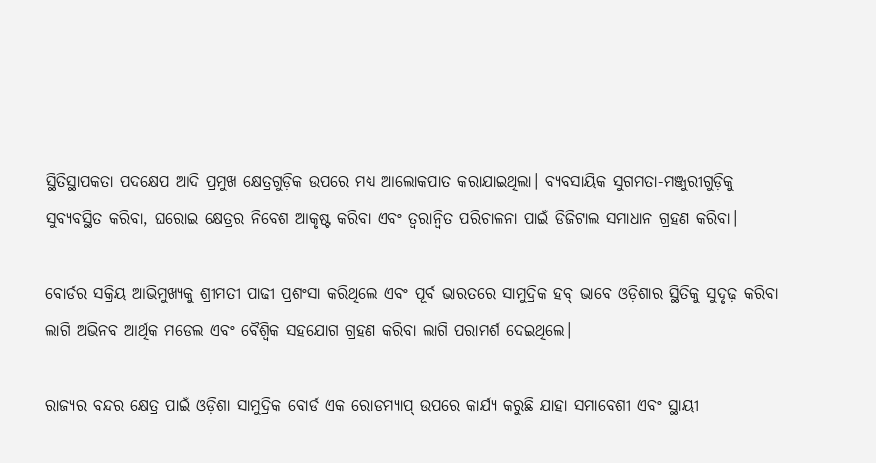ସ୍ଥିତିସ୍ଥାପକତା ପଦକ୍ଷେପ ଆଦି ପ୍ରମୁଖ କ୍ଷେତ୍ରଗୁଡ଼ିକ ଉପରେ ମଧ୍ୟ ଆଲୋକପାତ କରାଯାଇଥିଲା। ବ୍ୟବସାୟିକ ସୁଗମତା-ମଞ୍ଜୁରୀଗୁଡ଼ିକୁ ସୁବ୍ୟବସ୍ଥିତ କରିବା, ଘରୋଇ କ୍ଷେତ୍ରର ନିବେଶ ଆକୃଷ୍ଟ କରିବା ଏବଂ ତ୍ୱରାନ୍ୱିତ ପରିଚାଳନା ପାଇଁ ଡିଜିଟାଲ ସମାଧାନ ଗ୍ରହଣ କରିବା।

ବୋର୍ଡର ସକ୍ରିୟ ଆଭିମୁଖ୍ୟକୁ ଶ୍ରୀମତୀ ପାଢୀ ପ୍ରଶଂସା କରିଥିଲେ ଏବଂ ପୂର୍ବ ଭାରତରେ ସାମୁଦ୍ରିକ ହବ୍ ଭାବେ ଓଡ଼ିଶାର ସ୍ଥିତିକୁ ସୁଦୃଢ଼ କରିବା ଲାଗି ଅଭିନବ ଆର୍ଥିକ ମଡେଲ ଏବଂ ବୈଶ୍ୱିକ ସହଯୋଗ ଗ୍ରହଣ କରିବା ଲାଗି ପରାମର୍ଶ ଦେଇଥିଲେ।

ରାଜ୍ୟର ବନ୍ଦର କ୍ଷେତ୍ର ପାଇଁ ଓଡ଼ିଶା ସାମୁଦ୍ରିକ ବୋର୍ଡ ଏକ ରୋଡମ୍ୟାପ୍ ଉପରେ କାର୍ଯ୍ୟ କରୁଛି ଯାହା ସମାବେଶୀ ଏବଂ ସ୍ଥାୟୀ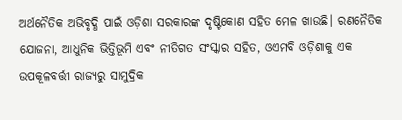ଅର୍ଥନୈତିକ ଅଭିବୃଦ୍ଧି ପାଇଁ ଓଡ଼ିଶା ସରକାରଙ୍କ ଦୃଷ୍ଟିକୋଣ ସହିତ ମେଳ ଖାଉଛି। ରଣନୈତିକ ଯୋଜନା, ଆଧୁନିକ ଭିତ୍ତିଭୂମି ଏବଂ ନୀତିଗତ ସଂସ୍କାର ସହିତ, ଓଏମବି ଓଡ଼ିଶାକୁ ଏକ ଉପକୂଳବର୍ତ୍ତୀ ରାଜ୍ୟରୁ ସାମୁଦ୍ରିକ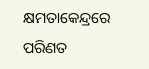କ୍ଷମତାକେନ୍ଦ୍ରରେ ପରିଣତ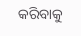କରିବାକୁ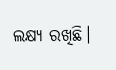ଲକ୍ଷ୍ୟ ରଖିଛି।